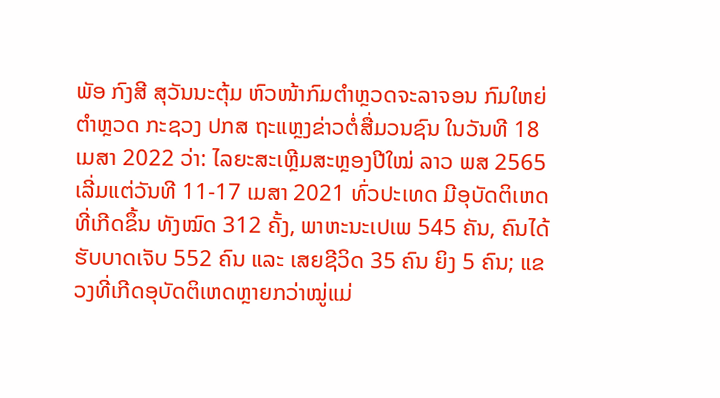ພັອ ກົງສີ ສຸວັນນະຕຸ້ມ ຫົວໜ້າກົມຕໍາຫຼວດຈະລາຈອນ ກົມໃຫຍ່ຕໍາຫຼວດ ກະຊວງ ປກສ ຖະແຫຼງຂ່າວຕໍ່ສື່ມວນຊົນ ໃນວັນທີ 18 ເມສາ 2022 ວ່າ: ໄລຍະສະເຫຼີມສະຫຼອງປີໃໝ່ ລາວ ພສ 2565 ເລີ່ມແຕ່ວັນທີ 11-17 ເມສາ 2021 ທົ່ວປະເທດ ມີອຸບັດຕິເຫດທີ່ເກີດຂຶ້ນ ທັງໝົດ 312 ຄັ້ງ, ພາຫະນະເປເພ 545 ຄັນ, ຄົນໄດ້ຮັບບາດເຈັບ 552 ຄົນ ແລະ ເສຍຊີວິດ 35 ຄົນ ຍິງ 5 ຄົນ; ແຂວງທີ່ເກີດອຸບັດຕິເຫດຫຼາຍກວ່າໝູ່ແມ່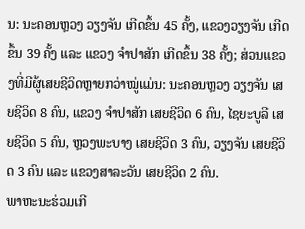ນ: ນະຄອນຫຼວງ ວຽງຈັນ ເກີດຂຶ້ນ 45 ຄັ້ງ, ແຂວງວຽງຈັນ ເກີດຂຶ້ນ 39 ຄັ້ງ ແລະ ແຂວງ ຈໍາປາສັກ ເກີດຂຶ້ນ 38 ຄັ້ງ; ສ່ວນແຂວງທີ່ມີຜູ້ເສຍຊີວິດຫຼາຍກວ່າໝູ່ແມ່ນ: ນະຄອນຫຼວງ ວຽງຈັນ ເສຍຊີວິດ 8 ຄົນ, ແຂວງ ຈໍາປາສັກ ເສຍຊີວິດ 6 ຄົນ, ໄຊຍະບູລີ ເສຍຊີວິດ 5 ຄົນ, ຫຼວງພະບາງ ເສຍຊີວິດ 3 ຄົນ, ວຽງຈັນ ເສຍຊີວິດ 3 ຄົນ ແລະ ແຂວງສາລະວັນ ເສຍຊີວິດ 2 ຄົນ.
ພາຫະນະຮ່ວມເກີ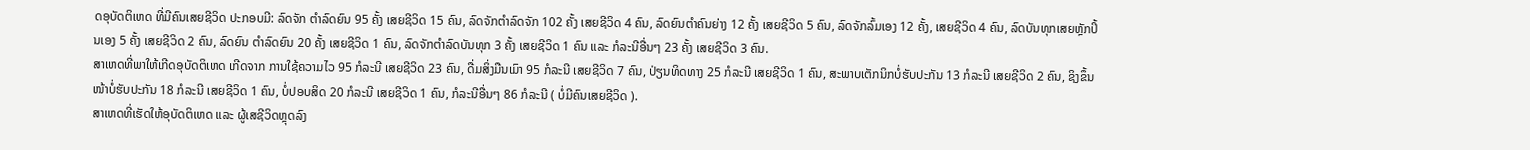ດອຸບັດຕິເຫດ ທີ່ມີຄົນເສຍຊີວິດ ປະກອບມີ: ລົດຈັກ ຕໍາລົດຍົນ 95 ຄັ້ງ ເສຍຊີວິດ 15 ຄົນ, ລົດຈັກຕໍາລົດຈັກ 102 ຄັ້ງ ເສຍຊີວິດ 4 ຄົນ, ລົດຍົນຕໍາຄົນຍ່າງ 12 ຄັ້ງ ເສຍຊີວິດ 5 ຄົນ, ລົດຈັກລົ້ມເອງ 12 ຄັ້ງ, ເສຍຊີວິດ 4 ຄົນ, ລົດບັນທຸກເສຍຫຼັກປິ້ນເອງ 5 ຄັ້ງ ເສຍຊີວິດ 2 ຄົນ, ລົດຍົນ ຕໍາລົດຍົນ 20 ຄັ້ງ ເສຍຊີວິດ 1 ຄົນ, ລົດຈັກຕໍາລົດບັນທຸກ 3 ຄັ້ງ ເສຍຊີວິດ 1 ຄົນ ແລະ ກໍລະນີອື່ນໆ 23 ຄັ້ງ ເສຍຊີວິດ 3 ຄົນ.
ສາເຫດທີ່ພາໃຫ້ເກີດອຸບັດຕິເຫດ ເກີດຈາກ ການໃຊ້ຄວາມໄວ 95 ກໍລະນີ ເສຍຊີວິດ 23 ຄົນ, ດື່ມສິ່ງມືນເມົາ 95 ກໍລະນີ ເສຍຊີວິດ 7 ຄົນ, ປ່ຽນທິດທາງ 25 ກໍລະນີ ເສຍຊີວິດ 1 ຄົນ, ສະພາບເຕັກນິກບໍ່ຮັບປະກັນ 13 ກໍລະນີ ເສຍຊີວິດ 2 ຄົນ, ຊິງຂຶ້ນໜ້າບໍ່ຮັບປະກັນ 18 ກໍລະນີ ເສຍຊີວິດ 1 ຄົນ, ບໍ່ປອບສິດ 20 ກໍລະນີ ເສຍຊີວິດ 1 ຄົນ, ກໍລະນີອື່ນໆ 86 ກໍລະນີ ( ບໍ່ມີຄົນເສຍຊີວິດ ).
ສາເຫດທີ່ເຮັດໃຫ້ອຸບັດຕິເຫດ ແລະ ຜູ້ເສຊີວິດຫຼຸດລົງ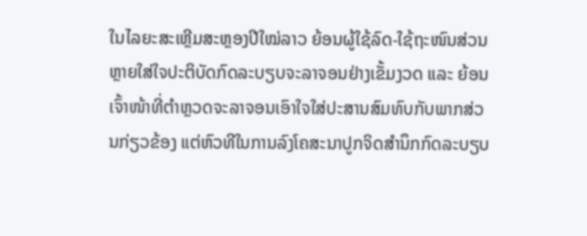ໃນໄລຍະສະເຫຼີມສະຫຼອງປີໃໝ່ລາວ ຍ້ອນຜູ້ໃຊ້ລົດ-ໃຊ້ຖະໜົນສ່ວນຫຼາຍໃສ່ໃຈປະຕິບັດກົດລະບຽບຈະລາຈອນຢ່າງເຂັ້ມງວດ ແລະ ຍ້ອນເຈົ້າໜ້າທີ່ຕໍາຫຼວດຈະລາຈອນເອົາໃຈໃສ່ປະສານສົມທົບກັບພາກສ່ວນກ່ຽວຂ້ອງ ແຕ່ຫົວທີໃນການລົງໂຄສະນາປູກຈິດສໍານຶກກົດລະບຽບ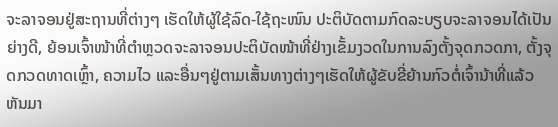ຈະລາຈອນຢູ່ສະຖານທີ່ຕ່າງໆ ເຮັດໃຫ້ຜູ້ໃຊ້ລົດ-ໃຊ້ຖະໜົນ ປະຕິບັດຕາມກົດລະບຽບຈະລາຈອນໄດ້ເປັນຍ່າງດີ, ຍ້ອນເຈົ້າໜ້າທີ່ຕໍາຫຼວດຈະລາຈອນປະຕິບັດໜ້າທີ່ຢ່າງເຂັ້ມງວດໃນການລົງຕັ້ງຈຸດກວດກາ, ຕັ້ງຈຸດກວດທາດເຫຼົ້າ, ຄວາມໄວ ແລະອື່ນໆຢູ່ຕາມເສັ້ນທາງຕ່າງໆເຮັດໃຫ້ຜູ້ຂັບຂີ່ຍ້ານກົວຕໍ່ເຈົ້ານ້າທີ່ແລ້ວຫັນມາ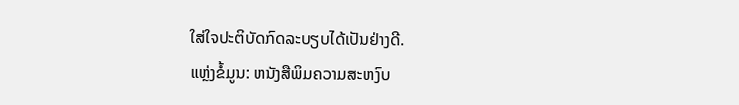ໃສ່ໃຈປະຕິບັດກົດລະບຽບໄດ້ເປັນຢ່າງດີ.
ແຫຼ່ງຂໍ້ມູນ: ຫນັງສືພິມຄວາມສະຫງົບ